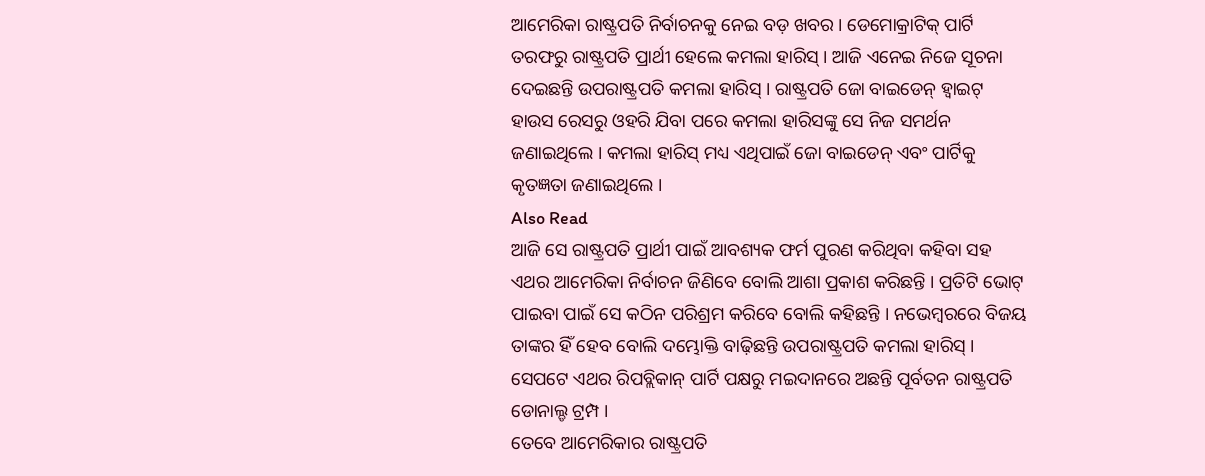ଆମେରିକା ରାଷ୍ଟ୍ରପତି ନିର୍ବାଚନକୁ ନେଇ ବଡ଼ ଖବର । ଡେମୋକ୍ରାଟିକ୍ ପାର୍ଟି ତରଫରୁ ରାଷ୍ଟ୍ରପତି ପ୍ରାର୍ଥୀ ହେଲେ କମଲା ହାରିସ୍ । ଆଜି ଏନେଇ ନିଜେ ସୂଚନା ଦେଇଛନ୍ତି ଉପରାଷ୍ଟ୍ରପତି କମଲା ହାରିସ୍ । ରାଷ୍ଟ୍ରପତି ଜୋ ବାଇଡେନ୍ ହ୍ୱାଇଟ୍ ହାଉସ ରେସରୁ ଓହରି ଯିବା ପରେ କମଲା ହାରିସଙ୍କୁ ସେ ନିଜ ସମର୍ଥନ ଜଣାଇଥିଲେ । କମଲା ହାରିସ୍ ମଧ୍ୟ ଏଥିପାଇଁ ଜୋ ବାଇଡେନ୍ ଏବଂ ପାର୍ଟିକୁ କୃତଜ୍ଞତା ଜଣାଇଥିଲେ ।
Also Read
ଆଜି ସେ ରାଷ୍ଟ୍ରପତି ପ୍ରାର୍ଥୀ ପାଇଁ ଆବଶ୍ୟକ ଫର୍ମ ପୁରଣ କରିଥିବା କହିବା ସହ ଏଥର ଆମେରିକା ନିର୍ବାଚନ ଜିଣିବେ ବୋଲି ଆଶା ପ୍ରକାଶ କରିଛନ୍ତି । ପ୍ରତିଟି ଭୋଟ୍ ପାଇବା ପାଇଁ ସେ କଠିନ ପରିଶ୍ରମ କରିବେ ବୋଲି କହିଛନ୍ତି । ନଭେମ୍ବରରେ ବିଜୟ ତାଙ୍କର ହିଁ ହେବ ବୋଲି ଦମ୍ଭୋକ୍ତି ବାଢ଼ିଛନ୍ତି ଉପରାଷ୍ଟ୍ରପତି କମଲା ହାରିସ୍ । ସେପଟେ ଏଥର ରିପବ୍ଲିକାନ୍ ପାର୍ଟି ପକ୍ଷରୁ ମଇଦାନରେ ଅଛନ୍ତି ପୂର୍ବତନ ରାଷ୍ଟ୍ରପତି ଡୋନାଲ୍ଡ ଟ୍ରମ୍ପ ।
ତେବେ ଆମେରିକାର ରାଷ୍ଟ୍ରପତି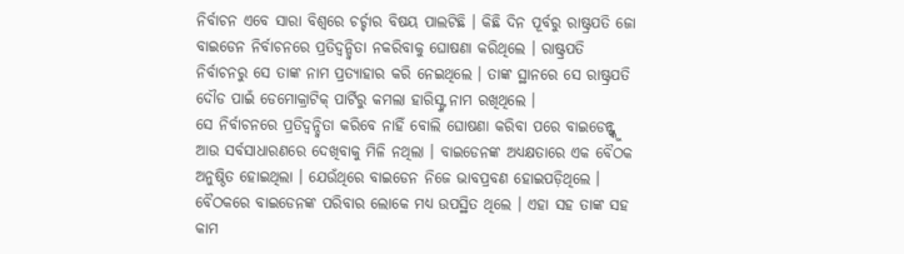ନିର୍ବାଚନ ଏବେ ସାରା ବିଶ୍ୱରେ ଚର୍ଚ୍ଚାର ବିଷୟ ପାଲଟିଛି । କିଛି ଦିନ ପୂର୍ବରୁ ରାଷ୍ଟ୍ରପତି ଜୋ ବାଇଡେନ ନିର୍ବାଚନରେ ପ୍ରତିଦ୍ୱନ୍ଦ୍ୱିତା ନକରିବାକୁ ଘୋଷଣା କରିଥିଲେ । ରାଷ୍ଟ୍ରପତି ନିର୍ବାଚନରୁ ସେ ତାଙ୍କ ନାମ ପ୍ରତ୍ୟାହାର କରି ନେଇଥିଲେ । ତାଙ୍କ ସ୍ଥାନରେ ସେ ରାଷ୍ଟ୍ରପତି ଦୌଡ ପାଇଁ ଡେମୋକ୍ରାଟିକ୍ ପାର୍ଟିରୁ କମଲା ହାରିସ୍ଙ୍କ ନାମ ରଖିଥିଲେ ।
ସେ ନିର୍ବାଚନରେ ପ୍ରତିଦ୍ୱନ୍ଦ୍ୱିତା କରିବେ ନାହିଁ ବୋଲି ଘୋଷଣା କରିବା ପରେ ବାଇଡେନ୍ଙ୍କୁ ଆଉ ସର୍ବସାଧାରଣରେ ଦେଖିବାକୁ ମିଳି ନଥିଲା । ବାଇଡେନଙ୍କ ଅଧ୍ୟକ୍ଷତାରେ ଏକ ବୈଠକ ଅନୁଷ୍ଠିତ ହୋଇଥିଲା । ଯେଉଁଥିରେ ବାଇଡେନ ନିଜେ ଭାବପ୍ରବଣ ହୋଇପଡ଼ିଥିଲେ ।
ବୈଠକରେ ବାଇଡେନଙ୍କ ପରିବାର ଲୋକେ ମଧ୍ୟ ଉପସ୍ଥିତ ଥିଲେ । ଏହା ସହ ତାଙ୍କ ସହ କାମ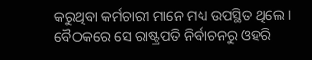କରୁଥିବା କର୍ମଚାରୀ ମାନେ ମଧ୍ୟ ଉପସ୍ଥିତ ଥିଲେ । ବୈଠକରେ ସେ ରାଷ୍ଟ୍ରପତି ନିର୍ବାଚନରୁ ଓହରି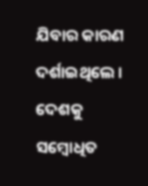ଯିବାର କାରଣ ଦର୍ଶାଇଥିଲେ । ଦେଶକୁ ସମ୍ବୋଧିତ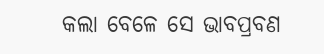କଲା ବେଳେ ସେ ଭାବପ୍ରବଣ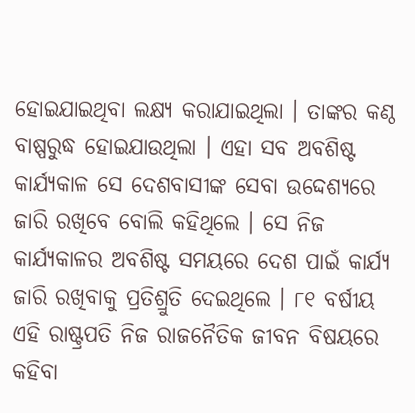ହୋଇଯାଇଥିବା ଲକ୍ଷ୍ୟ କରାଯାଇଥିଲା । ତାଙ୍କର କଣ୍ଠ ବାଷ୍ପରୁଦ୍ଧ ହୋଇଯାଉଥିଲା । ଏହା ସବ ଅବଶିଷ୍ଟ କାର୍ଯ୍ୟକାଳ ସେ ଦେଶବାସୀଙ୍କ ସେବା ଉଦ୍ଦେଶ୍ୟରେ ଜାରି ରଖିବେ ବୋଲି କହିଥିଲେ । ସେ ନିଜ କାର୍ଯ୍ୟକାଳର ଅବଶିଷ୍ଟ ସମୟରେ ଦେଶ ପାଇଁ କାର୍ଯ୍ୟ ଜାରି ରଖିବାକୁ ପ୍ରତିଶ୍ରୁତି ଦେଇଥିଲେ । ୮୧ ବର୍ଷୀୟ ଏହି ରାଷ୍ଟ୍ରପତି ନିଜ ରାଜନୈତିକ ଜୀବନ ବିଷୟରେ କହିବା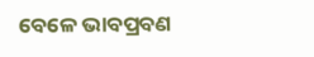ବେଳେ ଭାବପ୍ରବଣ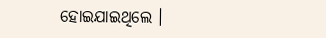ହୋଇଯାଇଥିଲେ ।